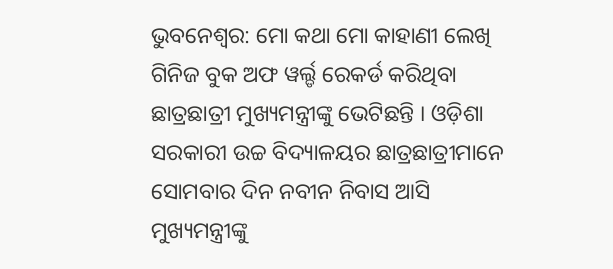ଭୁବନେଶ୍ବର: ମୋ କଥା ମୋ କାହାଣୀ ଲେଖି ଗିନିଜ ବୁକ ଅଫ ୱର୍ଲ୍ଡ ରେକର୍ଡ କରିଥିବା ଛାତ୍ରଛାତ୍ରୀ ମୁଖ୍ୟମନ୍ତ୍ରୀଙ୍କୁ ଭେଟିଛନ୍ତି । ଓଡ଼ିଶା ସରକାରୀ ଉଚ୍ଚ ବିଦ୍ୟାଳୟର ଛାତ୍ରଛାତ୍ରୀମାନେ ସୋମବାର ଦିନ ନବୀନ ନିବାସ ଆସି ମୁଖ୍ୟମନ୍ତ୍ରୀଙ୍କୁ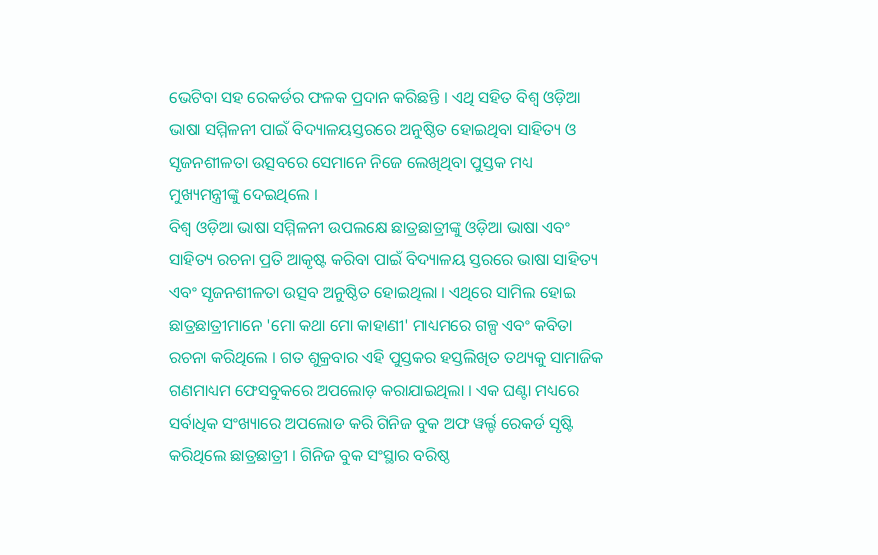ଭେଟିବା ସହ ରେକର୍ଡର ଫଳକ ପ୍ରଦାନ କରିଛନ୍ତି । ଏଥି ସହିତ ବିଶ୍ବ ଓଡ଼ିଆ ଭାଷା ସମ୍ମିଳନୀ ପାଇଁ ବିଦ୍ୟାଳୟସ୍ତରରେ ଅନୁଷ୍ଠିତ ହୋଇଥିବା ସାହିତ୍ୟ ଓ ସୃଜନଶୀଳତା ଉତ୍ସବରେ ସେମାନେ ନିଜେ ଲେଖିଥିବା ପୁସ୍ତକ ମଧ୍ୟ ମୁଖ୍ୟମନ୍ତ୍ରୀଙ୍କୁ ଦେଇଥିଲେ ।
ବିଶ୍ବ ଓଡ଼ିଆ ଭାଷା ସମ୍ମିଳନୀ ଉପଲକ୍ଷେ ଛାତ୍ରଛାତ୍ରୀଙ୍କୁ ଓଡ଼ିଆ ଭାଷା ଏବଂ ସାହିତ୍ୟ ରଚନା ପ୍ରତି ଆକୃଷ୍ଟ କରିବା ପାଇଁ ବିଦ୍ୟାଳୟ ସ୍ତରରେ ଭାଷା ସାହିତ୍ୟ ଏବଂ ସୃଜନଶୀଳତା ଉତ୍ସବ ଅନୁଷ୍ଠିତ ହୋଇଥିଲା । ଏଥିରେ ସାମିଲ ହୋଇ ଛାତ୍ରଛାତ୍ରୀମାନେ 'ମୋ କଥା ମୋ କାହାଣୀ' ମାଧ୍ୟମରେ ଗଳ୍ପ ଏବଂ କବିତା ରଚନା କରିଥିଲେ । ଗତ ଶୁକ୍ରବାର ଏହି ପୁସ୍ତକର ହସ୍ତଲିଖିତ ତଥ୍ୟକୁ ସାମାଜିକ ଗଣମାଧ୍ୟମ ଫେସବୁକରେ ଅପଲୋଡ଼ କରାଯାଇଥିଲା । ଏକ ଘଣ୍ଟା ମଧ୍ୟରେ ସର୍ବାଧିକ ସଂଖ୍ୟାରେ ଅପଲୋଡ କରି ଗିନିଜ ବୁକ ଅଫ ୱର୍ଲ୍ଡ ରେକର୍ଡ ସୃଷ୍ଟି କରିଥିଲେ ଛାତ୍ରଛାତ୍ରୀ । ଗିନିଜ ବୁକ ସଂସ୍ଥାର ବରିଷ୍ଠ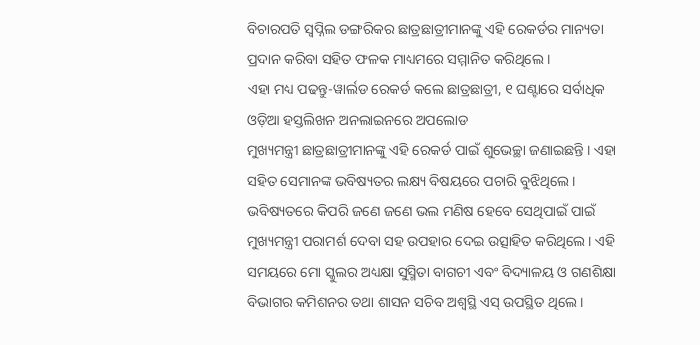ବିଚାରପତି ସ୍ବପ୍ନିଲ ଡଙ୍ଗରିକର ଛାତ୍ରଛାତ୍ରୀମାନଙ୍କୁ ଏହି ରେକର୍ଡର ମାନ୍ୟତା ପ୍ରଦାନ କରିବା ସହିତ ଫଳକ ମାଧ୍ୟମରେ ସମ୍ମାନିତ କରିଥିଲେ ।
ଏହା ମଧ୍ୟ ପଢନ୍ତୁ-ୱାର୍ଲଡ ରେକର୍ଡ କଲେ ଛାତ୍ରଛାତ୍ରୀ, ୧ ଘଣ୍ଟାରେ ସର୍ବାଧିକ ଓଡ଼ିଆ ହସ୍ତଲିଖନ ଅନଲାଇନରେ ଅପଲୋଡ
ମୁଖ୍ୟମନ୍ତ୍ରୀ ଛାତ୍ରଛାତ୍ରୀମାନଙ୍କୁ ଏହି ରେକର୍ଡ ପାଇଁ ଶୁଭେଚ୍ଛା ଜଣାଇଛନ୍ତି । ଏହା ସହିତ ସେମାନଙ୍କ ଭବିଷ୍ୟତର ଲକ୍ଷ୍ୟ ବିଷୟରେ ପଚାରି ବୁଝିଥିଲେ । ଭବିଷ୍ୟତରେ କିପରି ଜଣେ ଜଣେ ଭଲ ମଣିଷ ହେବେ ସେଥିପାଇଁ ପାଇଁ ମୁଖ୍ୟମନ୍ତ୍ରୀ ପରାମର୍ଶ ଦେବା ସହ ଉପହାର ଦେଇ ଉତ୍ସାହିତ କରିଥିଲେ । ଏହି ସମୟରେ ମୋ ସ୍କୁଲର ଅଧ୍ୟକ୍ଷା ସୁସ୍ମିତା ବାଗଚୀ ଏବଂ ବିଦ୍ୟାଳୟ ଓ ଗଣଶିକ୍ଷା ବିଭାଗର କମିଶନର ତଥା ଶାସନ ସଚିବ ଅଶ୍ଵସ୍ଥି ଏସ୍ ଉପସ୍ଥିତ ଥିଲେ ।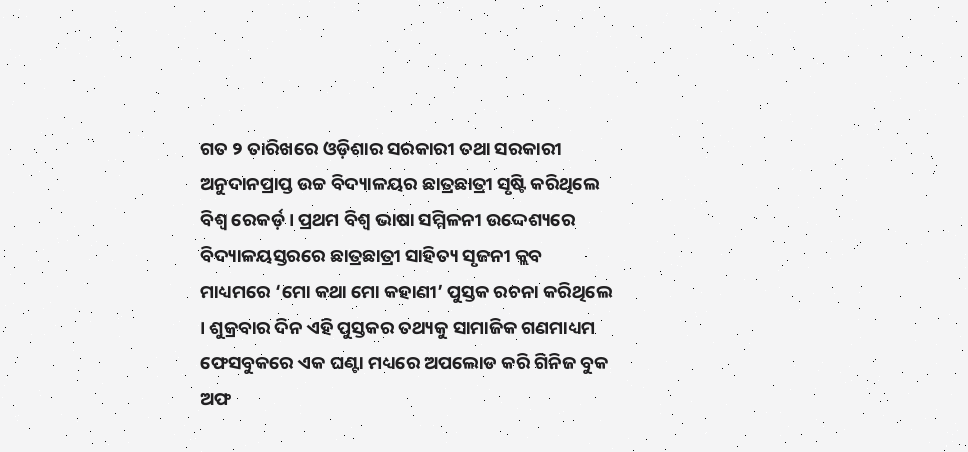ଗତ ୨ ତାରିଖରେ ଓଡ଼ିଶାର ସରକାରୀ ତଥା ସରକାରୀ ଅନୁଦାନପ୍ରାପ୍ତ ଉଚ୍ଚ ବିଦ୍ୟାଳୟର ଛାତ୍ରଛାତ୍ରୀ ସୃଷ୍ଟି କରିଥିଲେ ବିଶ୍ୱ ରେକର୍ଡ଼ । ପ୍ରଥମ ବିଶ୍ୱ ଭାଷା ସମ୍ମିଳନୀ ଉଦ୍ଦେଶ୍ୟରେ ବିଦ୍ୟାଳୟସ୍ତରରେ ଛାତ୍ରଛାତ୍ରୀ ସାହିତ୍ୟ ସୃଜନୀ କ୍ଲବ ମାଧ୍ୟମରେ ‘ମୋ କଥା ମୋ କହାଣୀ’ ପୁସ୍ତକ ରଚନା କରିଥିଲେ । ଶୁକ୍ରବାର ଦିନ ଏହି ପୁସ୍ତକର ତଥ୍ୟକୁ ସାମାଜିକ ଗଣମାଧ୍ୟମ ଫେସବୁକରେ ଏକ ଘଣ୍ଟା ମଧ୍ୟରେ ଅପଲୋଡ କରି ଗିନିଜ ବୁକ ଅଫ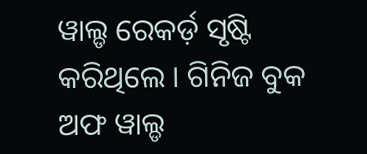ୱାଲ୍ଡ ରେକର୍ଡ଼ ସୃଷ୍ଟି କରିଥିଲେ । ଗିନିଜ ବୁକ ଅଫ ୱାଲ୍ଡ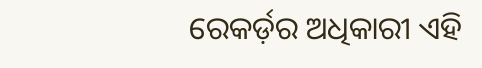ରେକର୍ଡ଼ର ଅଧିକାରୀ ଏହି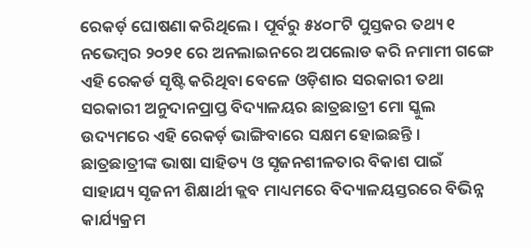ରେକର୍ଡ଼ ଘୋଷଣା କରିଥିଲେ । ପୂର୍ବରୁ ୫୪୦୮ଟି ପୁସ୍ତକର ତଥ୍ୟ ୧ ନଭେମ୍ବର ୨୦୨୧ ରେ ଅନଲାଇନରେ ଅପଲୋଡ କରି ନମାମୀ ଗଙ୍ଗେ ଏହି ରେକର୍ଡ ସୃଷ୍ଟି କରିଥିବା ବେଳେ ଓଡ଼ିଶାର ସରକାରୀ ତଥା ସରକାରୀ ଅନୁଦାନପ୍ରାପ୍ତ ବିଦ୍ୟାଳୟର ଛାତ୍ରଛାତ୍ରୀ ମୋ ସ୍କୁଲ ଉଦ୍ୟମରେ ଏହି ରେକର୍ଡ଼ ଭାଙ୍ଗିବାରେ ସକ୍ଷମ ହୋଇଛନ୍ତି । ଛାତ୍ରଛାତ୍ରୀଙ୍କ ଭାଷା ସାହିତ୍ୟ ଓ ସୃଜନଶୀଳତାର ବିକାଶ ପାଇଁ ସାହାଯ୍ୟ ସୃଜନୀ ଶିକ୍ଷାର୍ଥୀ କ୍ଲବ ମାଧ୍ୟମରେ ବିଦ୍ୟାଳୟସ୍ତରରେ ବିଭିନ୍ନ କାର୍ଯ୍ୟକ୍ରମ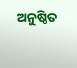ଅନୁଷ୍ଠିତ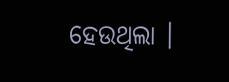ହେଉଥିଲା ।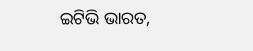ଇଟିଭି ଭାରତ,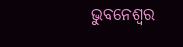ଭୁବନେଶ୍ବର